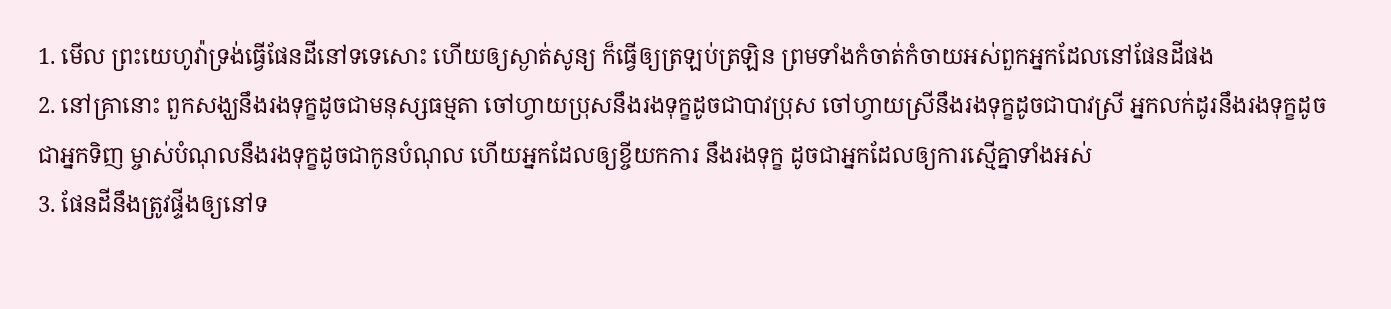1. មើល ព្រះយេហូវ៉ាទ្រង់ធ្វើផែនដីនៅទទេសោះ ហើយឲ្យស្ងាត់សូន្យ ក៏ធ្វើឲ្យត្រឡប់ត្រឡិន ព្រមទាំងកំចាត់កំចាយអស់ពួកអ្នកដែលនៅផែនដីផង
2. នៅគ្រានោះ ពួកសង្ឃនឹងរងទុក្ខដូចជាមនុស្សធម្មតា ចៅហ្វាយប្រុសនឹងរងទុក្ខដូចជាបាវប្រុស ចៅហ្វាយស្រីនឹងរងទុក្ខដូចជាបាវស្រី អ្នកលក់ដូរនឹងរងទុក្ខដូចជាអ្នកទិញ ម្ចាស់បំណុលនឹងរងទុក្ខដូចជាកូនបំណុល ហើយអ្នកដែលឲ្យខ្ចីយកការ នឹងរងទុក្ខ ដូចជាអ្នកដែលឲ្យការស្មើគ្នាទាំងអស់
3. ផែនដីនឹងត្រូវផ្ទីងឲ្យនៅទ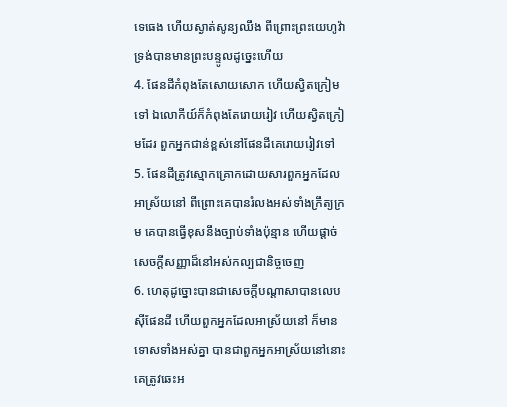ទេធេង ហើយស្ងាត់សូន្យឈឹង ពីព្រោះព្រះយេហូវ៉ាទ្រង់បានមានព្រះបន្ទូលដូច្នេះហើយ
4. ផែនដីកំពុងតែសោយសោក ហើយស្វិតក្រៀមទៅ ឯលោកីយ៍ក៏កំពុងតែរោយរៀវ ហើយស្វិតក្រៀមដែរ ពួកអ្នកជាន់ខ្ពស់នៅផែនដីគេរោយរៀវទៅ
5. ផែនដីត្រូវស្មោកគ្រោកដោយសារពួកអ្នកដែលអាស្រ័យនៅ ពីព្រោះគេបានរំលងអស់ទាំងក្រឹត្យក្រម គេបានធ្វើខុសនឹងច្បាប់ទាំងប៉ុន្មាន ហើយផ្តាច់សេចក្ដីសញ្ញាដ៏នៅអស់កល្បជានិច្ចចេញ
6. ហេតុដូច្នោះបានជាសេចក្ដីបណ្តាសាបានលេបស៊ីផែនដី ហើយពួកអ្នកដែលអាស្រ័យនៅ ក៏មានទោសទាំងអស់គ្នា បានជាពួកអ្នកអាស្រ័យនៅនោះ គេត្រូវឆេះអ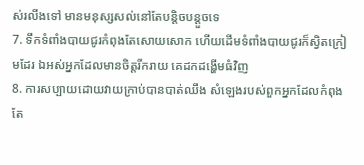ស់រលីងទៅ មានមនុស្សសល់នៅតែបន្តិចបន្តួចទេ
7. ទឹកទំពាំងបាយជូរកំពុងតែសោយសោក ហើយដើមទំពាំងបាយជូរក៏ស្វិតក្រៀមដែរ ឯអស់អ្នកដែលមានចិត្តរីករាយ គេដកដង្ហើមធំវិញ
8. ការសប្បាយដោយវាយក្រាប់បានបាត់ឈឹង សំឡេងរបស់ពួកអ្នកដែលកំពុងតែ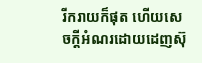រីករាយក៏ផុត ហើយសេចក្ដីអំណរដោយដេញស៊ុ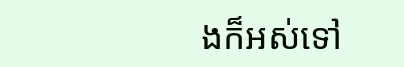ងក៏អស់ទៅ